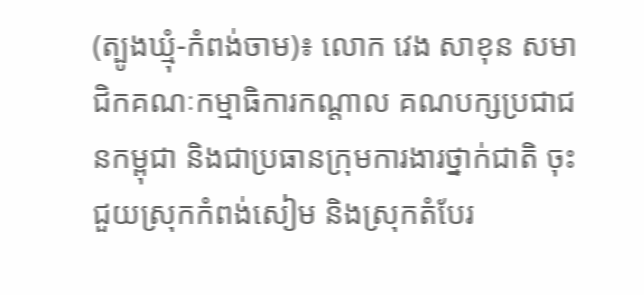(ត្បូងឃ្មុំ-កំពង់ចាម)៖ លោក វេង សាខុន សមាជិកគណៈកម្មាធិការកណ្តាល គណបក្សប្រជាជនកម្ពុជា និងជាប្រធានក្រុមការងារថ្នាក់ជាតិ ចុះជួយស្រុកកំពង់សៀម និងស្រុកតំបែរ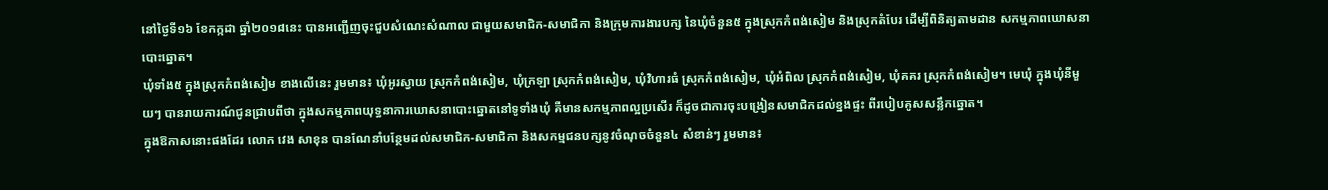នៅថ្ងៃទី១៦ ខែកក្កដា ឆ្នាំ២០១៨នេះ បានអញ្ជើញចុះជួបសំណេះសំណាល ជាមួយសមាជិក-សមាជិកា និងក្រុមការងារបក្ស នៃឃុំចំនួន៥ ក្នុងស្រុកកំពង់សៀម និងស្រុកតំបែរ ដើម្បីពិនិត្យតាមដាន សកម្មភាពឃោសនាបោះឆ្នោត។
ឃុំទាំង៥ ក្នុងស្រុកកំពង់សៀម ខាងលើនេះ រួមមាន៖ ឃុំអូរស្វាយ ស្រុកកំពង់សៀម, ឃុំក្រឡា ស្រុកកំពង់សៀម, ឃុំវិហារធំ ស្រុកកំពង់សៀម, ឃុំអំពិល ស្រុកកំពង់សៀម, ឃុំគគរ ស្រុកកំពង់សៀម។ មេឃុំ ក្នុងឃុំនីមួយៗ បានរាយការណ៍ជូនជ្រាបពីថា ក្នុងសកម្មភាពយុទ្ធនាការឃោសនាបោះឆ្នោតនៅទូទាំងឃុំ គឺមានសកម្មភាពល្អប្រសើរ ក៏ដូចជាការចុះបង្រៀនសមាជិកដល់ខ្នងផ្ទះ ពីរបៀបគូសសន្លឹកឆ្នោត។
ក្នុងឱកាសនោះផងដែរ លោក វេង សាខុន បានណែនាំបន្ថែមដល់សមាជិក-សមាជិកា និងសកម្មជនបក្សនូវចំណុចចំនួន៤ សំខាន់ៗ រួមមាន៖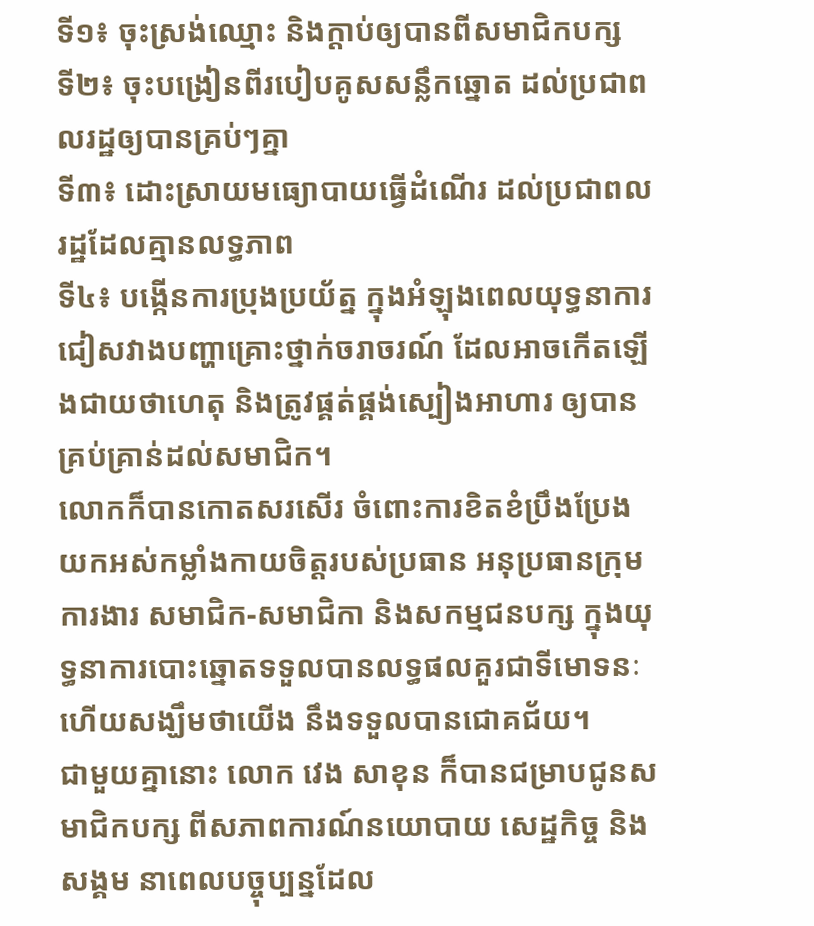ទី១៖ ចុះស្រង់ឈ្មោះ និងក្តាប់ឲ្យបានពីសមាជិកបក្ស
ទី២៖ ចុះបង្រៀនពីរបៀបគូសសន្លឹកឆ្នោត ដល់ប្រជាពលរដ្ឋឲ្យបានគ្រប់ៗគ្នា
ទី៣៖ ដោះស្រាយមធ្យោបាយធ្វើដំណើរ ដល់ប្រជាពលរដ្ឋដែលគ្មានលទ្ធភាព
ទី៤៖ បង្កើនការប្រុងប្រយ័ត្ន ក្នុងអំឡុងពេលយុទ្ធនាការជៀសវាងបញ្ហាគ្រោះថ្នាក់ចរាចរណ៍ ដែលអាចកើតឡើងជាយថាហេតុ និងត្រូវផ្គត់ផ្គង់ស្បៀងអាហារ ឲ្យបានគ្រប់គ្រាន់ដល់សមាជិក។
លោកក៏បានកោតសរសើរ ចំពោះការខិតខំប្រឹងប្រែង យកអស់កម្លាំងកាយចិត្តរបស់ប្រធាន អនុប្រធានក្រុមការងារ សមាជិក-សមាជិកា និងសកម្មជនបក្ស ក្នុងយុទ្ធនាការបោះឆ្នោតទទួលបានលទ្ធផលគួរជាទីមោទនៈ ហើយសង្ឃឹមថាយើង នឹងទទួលបានជោគជ័យ។
ជាមួយគ្នានោះ លោក វេង សាខុន ក៏បានជម្រាបជូនសមាជិកបក្ស ពីសភាពការណ៍នយោបាយ សេដ្ឋកិច្ច និងសង្គម នាពេលបច្ចុប្បន្នដែល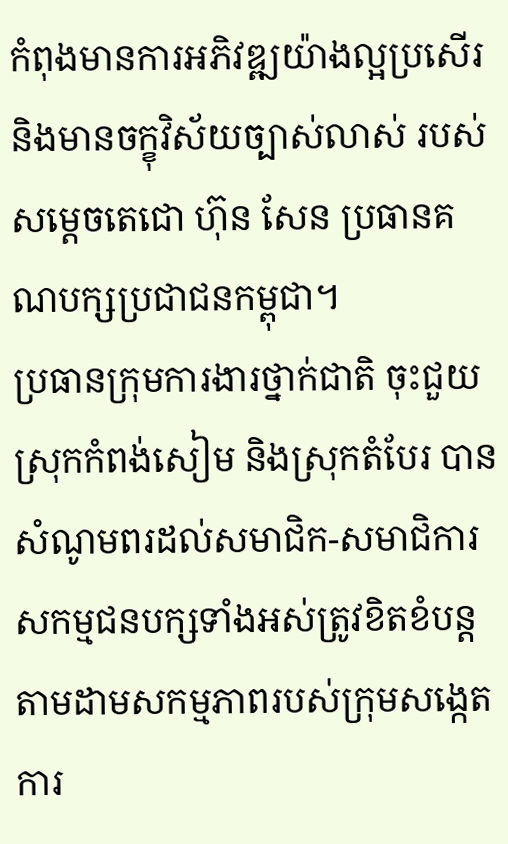កំពុងមានការអភិវឌ្ឍយ៉ាងល្អប្រសើរ និងមានចក្ខុវិស័យច្បាស់លាស់ របស់សម្តេចតេជោ ហ៊ុន សែន ប្រធានគណបក្សប្រជាជនកម្ពុជា។
ប្រធានក្រុមការងារថ្នាក់ជាតិ ចុះជួយស្រុកកំពង់សៀម និងស្រុកតំបែរ បានសំណូមពរដល់សមាជិក-សមាជិការ សកម្មជនបក្សទាំងអស់ត្រូវខិតខំបន្ត តាមដាមសកម្មភាពរបស់ក្រុមសង្កេតការ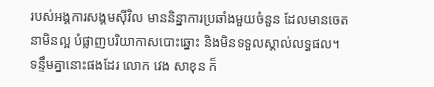របស់អង្គការសង្គមស៊ីវិល មាននិន្នាការប្រឆាំងមួយចំនួន ដែលមានចេតនាមិនល្អ បំផ្លាញបរិយាកាសបោះឆ្នោះ និងមិនទទួលស្គាល់លទ្ធផល។
ទន្ទឹមគ្នានោះផងដែរ លោក វេង សាខុន ក៏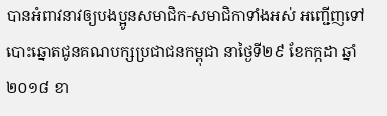បានអំពាវនាវឲ្យបងប្អូនសមាជិក-សមាជិកាទាំងអស់ អញ្ជើញទៅបោះឆ្នោតជូនគណបក្សប្រជាជនកម្ពុជា នាថ្ងៃទី២៩ ខែកក្កដា ឆ្នាំ២០១៨ ខា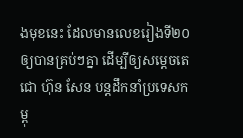ងមុខនេះ ដែលមានលេខរៀងទី២០ ឲ្យបានគ្រប់ៗគ្នា ដើម្បីឲ្យសម្ដេចតេជោ ហ៊ុន សែន បន្ដដឹកនាំប្រទេសកម្ពុ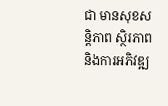ជា មានសុខសន្តិភាព ស្ថិរភាព និងការអភិវឌ្ឍ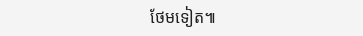ថែមទៀត៕